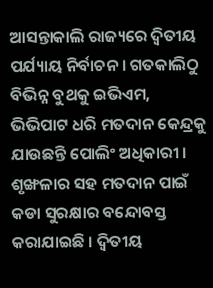ଆସନ୍ତାକାଲି ରାଜ୍ୟରେ ଦ୍ୱିତୀୟ ପର୍ଯ୍ୟାୟ ନିର୍ବାଚନ । ଗତକାଲିଠୁ ବିଭିନ୍ନ ବୁଥକୁ ଇଭିଏମ, ଭିଭିପାଟ ଧରି ମତଦାନ କେନ୍ଦ୍ରକୁ ଯାଉଛନ୍ତି ପୋଲିଂ ଅଧିକାରୀ । ଶୃଙ୍ଖଳାର ସହ ମତଦାନ ପାଇଁ କଡା ସୁରକ୍ଷାର ବନ୍ଦୋବସ୍ତ କରାଯାଇଛି । ଦ୍ୱିତୀୟ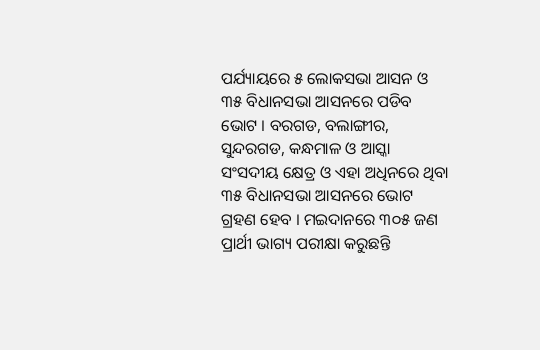ପର୍ଯ୍ୟାୟରେ ୫ ଲୋକସଭା ଆସନ ଓ ୩୫ ବିଧାନସଭା ଆସନରେ ପଡିବ ଭୋଟ । ବରଗଡ, ବଲାଙ୍ଗୀର, ସୁନ୍ଦରଗଡ, କନ୍ଧମାଳ ଓ ଆସ୍କା ସଂସଦୀୟ କ୍ଷେତ୍ର ଓ ଏହା ଅଧିନରେ ଥିବା ୩୫ ବିଧାନସଭା ଆସନରେ ଭୋଟ ଗ୍ରହଣ ହେବ । ମଇଦାନରେ ୩୦୫ ଜଣ ପ୍ରାର୍ଥୀ ଭାଗ୍ୟ ପରୀକ୍ଷା କରୁଛନ୍ତି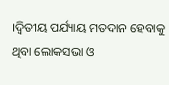।ଦ୍ୱିତୀୟ ପର୍ଯ୍ୟାୟ ମତଦାନ ହେବାକୁ ଥିବା ଲୋକସଭା ଓ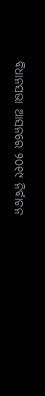ବିଧାନସଭା ଆସନରେ ୨୦୧୯ ନିର୍ବାଚନ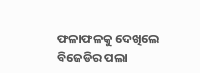ଫଳାଫଳକୁ ଦେଖିଲେ ବିଜେଡିର ପଲା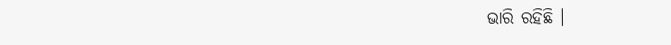ଭାରି ରହିଛି ।